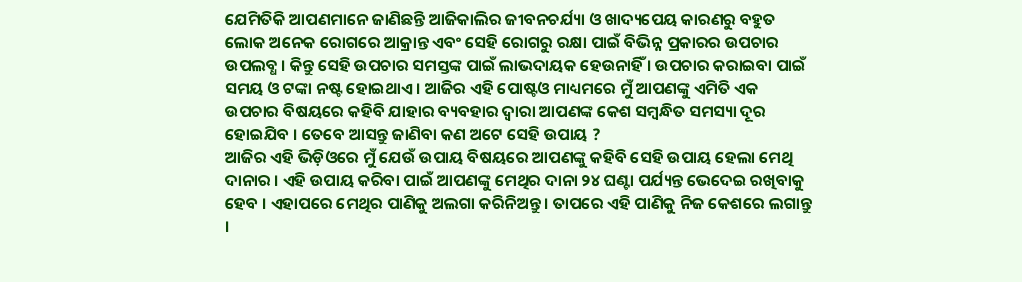ଯେମିତିକି ଆପଣମାନେ ଜାଣିଛନ୍ତି ଆଜିକାଲିର ଜୀବନଚର୍ଯ୍ୟା ଓ ଖାଦ୍ୟପେୟ କାରଣରୁ ବହୁତ ଲୋକ ଅନେକ ରୋଗରେ ଆକ୍ରାନ୍ତ ଏବଂ ସେହି ରୋଗରୁ ରକ୍ଷା ପାଇଁ ବିଭିନ୍ନ ପ୍ରକାରର ଉପଚାର ଉପଲବ୍ଧ । କିନ୍ତୁ ସେହି ଉପଚାର ସମସ୍ତଙ୍କ ପାଇଁ ଲାଭଦାୟକ ହେଉନାହିଁ । ଉପଚାର କରାଇବା ପାଇଁ ସମୟ ଓ ଟଙ୍କା ନଷ୍ଟ ହୋଇଥାଏ । ଆଜିର ଏହି ପୋଷ୍ଟଓ ମାଧ୍ୟମରେ ମୁଁ ଆପଣଙ୍କୁ ଏମିତି ଏକ ଉପଚାର ବିଷୟରେ କହିବି ଯାହାର ବ୍ୟବହାର ଦ୍ୱାରା ଆପଣଙ୍କ କେଶ ସମ୍ବନ୍ଧିତ ସମସ୍ୟା ଦୂର ହୋଇଯିବ । ତେବେ ଆସନ୍ତୁ ଜାଣିବା କଣ ଅଟେ ସେହି ଉପାୟ ?
ଆଜିର ଏହି ଭିଡ଼ିଓରେ ମୁଁ ଯେଉଁ ଉପାୟ ବିଷୟରେ ଆପଣଙ୍କୁ କହିବି ସେହି ଉପାୟ ହେଲା ମେଥି ଦାନାର । ଏହି ଉପାୟ କରିବା ପାଇଁ ଆପଣଙ୍କୁ ମେଥିର ଦାନା ୨୪ ଘଣ୍ଟା ପର୍ଯ୍ୟନ୍ତ ଭେଦେଇ ରଖିବାକୁ ହେବ । ଏହାପରେ ମେଥିର ପାଣିକୁ ଅଲଗା କରିନିଅନ୍ତୁ । ତାପରେ ଏହି ପାଣିକୁ ନିଜ କେଶରେ ଲଗାନ୍ତୁ ।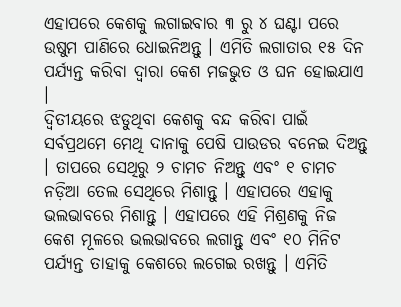ଏହାପରେ କେଶକୁ ଲଗାଇବାର ୩ ରୁ ୪ ଘଣ୍ଟା ପରେ ଉଷୁମ ପାଣିରେ ଧୋଇନିଅନ୍ତୁ । ଏମିତି ଲଗାତାର ୧୫ ଦିନ ପର୍ଯ୍ୟନ୍ତ କରିବା ଦ୍ୱାରା କେଶ ମଜଭୁତ ଓ ଘନ ହୋଇଯାଏ ।
ଦ୍ୱିତୀୟରେ ଝଡୁଥିବା କେଶକୁ ବନ୍ଦ କରିବା ପାଇଁ ସର୍ବପ୍ରଥମେ ମେଥି ଦାନାକୁ ପେଷି ପାଉଡର ବନେଇ ଦିଅନ୍ତୁ । ତାପରେ ସେଥିରୁ ୨ ଚାମଚ ନିଅନ୍ତୁ ଏବଂ ୧ ଚାମଚ ନଡ଼ିଆ ତେଲ ସେଥିରେ ମିଶାନ୍ତୁ । ଏହାପରେ ଏହାକୁ ଭଲଭାବରେ ମିଶାନ୍ତୁ । ଏହାପରେ ଏହି ମିଶ୍ରଣକୁ ନିଜ କେଶ ମୂଳରେ ଭଲଭାବରେ ଲଗାନ୍ତୁ ଏବଂ ୧୦ ମିନିଟ ପର୍ଯ୍ୟନ୍ତ ତାହାକୁ କେଶରେ ଲଗେଇ ରଖନ୍ତୁ । ଏମିତି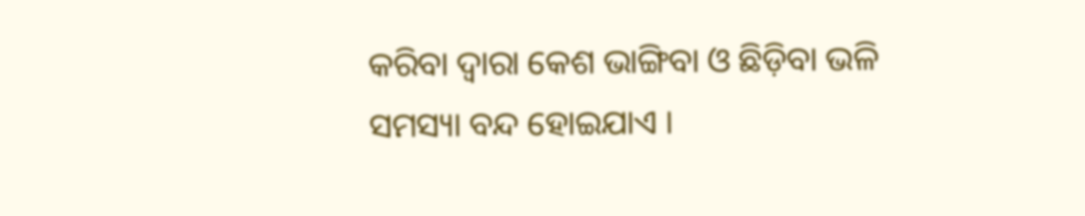କରିବା ଦ୍ୱାରା କେଶ ଭାଙ୍ଗିବା ଓ ଛିଡ଼ିବା ଭଳି ସମସ୍ୟା ବନ୍ଦ ହୋଇଯାଏ ।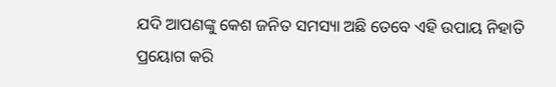ଯଦି ଆପଣଙ୍କୁ କେଶ ଜନିତ ସମସ୍ୟା ଅଛି ତେବେ ଏହି ଉପାୟ ନିହାତି ପ୍ରୟୋଗ କରି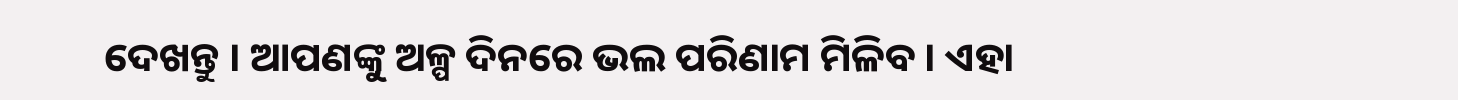ଦେଖନ୍ତୁ । ଆପଣଙ୍କୁ ଅଳ୍ପ ଦିନରେ ଭଲ ପରିଣାମ ମିଳିବ । ଏହା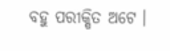ବହୁ ପରୀକ୍ଷିତ ଅଟେ ।